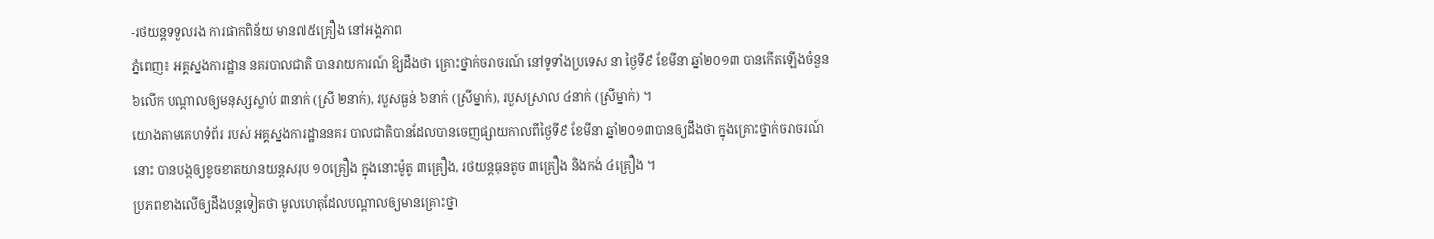-រថយន្តទទួលរង ការផាកពិន័យ មាន៧៥គ្រឿង នៅអង្គភាព
ភ្នំពេញ៖ អគ្គស្នងការដ្ឋាន នគរបាលជាតិ បានរាយការណ៍ ឱ្យដឹងថា គ្រោះថ្នាក់ចរាចរណ៍ នៅទូទាំងប្រទេស នា ថ្ងៃទី៩ ខែមីនា ឆ្នាំ២០១៣ បានកើតឡើងចំនួន ៦លើក បណ្តាលឲ្យមនុស្សស្លាប់ ៣នាក់ (ស្រី ២នាក់), របួសធ្ងន់ ៦នាក់ (ស្រីម្នាក់), របួសស្រាល ៤នាក់ (ស្រីម្នាក់) ។
យោងតាមគេហទំព័រ របស់ អគ្គស្នងការដ្ឋាននគរ បាលជាតិបានដែលបានចេញផ្សាយកាលពីថ្ងៃទី៩ ខែមីនា ឆ្នាំ២០១៣បានឲ្យដឹងថា ក្នុងគ្រោះថ្នាក់ចរាចរណ៍នោះ បានបង្កឲ្យខូចខាតយានយន្តសរុប ១០គ្រឿង ក្នុងនោះម៉ូតូ ៣គ្រឿង, រថយន្តធុនតូច ៣គ្រឿង និងកង់ ៤គ្រឿង ។
ប្រភពខាងលើឲ្យដឹងបន្តទៀតថា មូលហេតុដែលបណ្តាលឲ្យមានគ្រោះថ្នា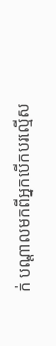ក់ បណ្តាលមកពីអ្នកបើកបរល្មើស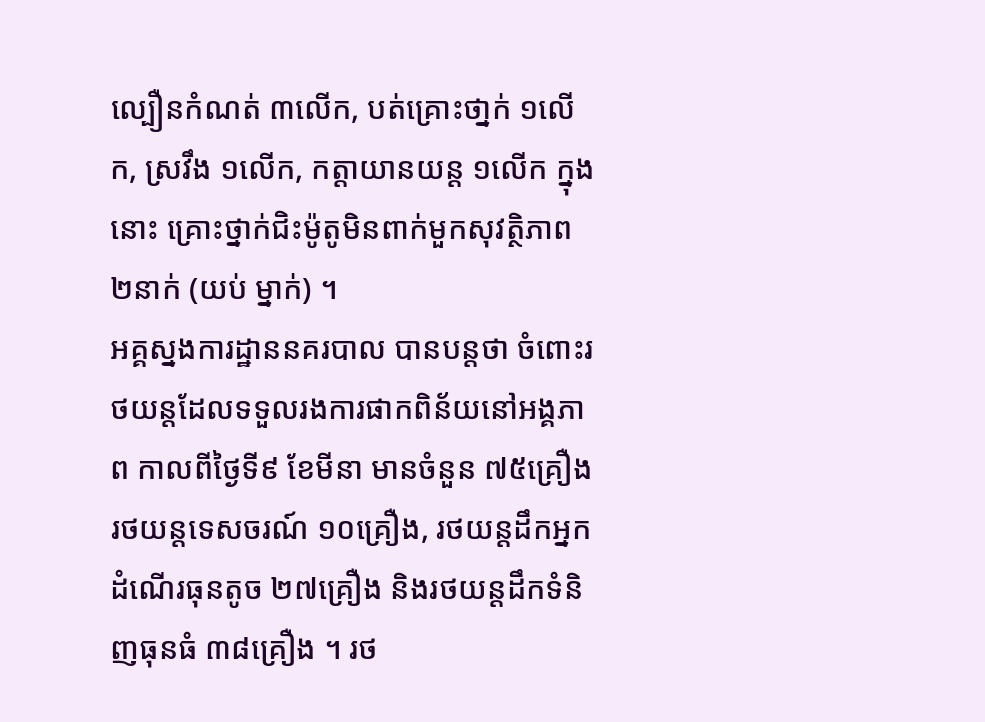ល្បឿនកំណត់ ៣លើក, បត់គ្រោះថា្នក់ ១លើក, ស្រវឹង ១លើក, កត្តាយានយន្ត ១លើក ក្នុងនោះ គ្រោះថ្នាក់ជិះម៉ូតូមិនពាក់មួកសុវត្ថិភាព ២នាក់ (យប់ ម្នាក់) ។
អគ្គស្នងការដ្ឋាននគរបាល បានបន្តថា ចំពោះរថយន្តដែលទទួលរងការផាកពិន័យនៅអង្គភាព កាលពីថ្ងៃទី៩ ខែមីនា មានចំនួន ៧៥គ្រឿង រថយន្តទេសចរណ៍ ១០គ្រឿង, រថយន្តដឹកអ្នកដំណើរធុនតូច ២៧គ្រឿង និងរថយន្តដឹកទំនិញធុនធំ ៣៨គ្រឿង ។ រថ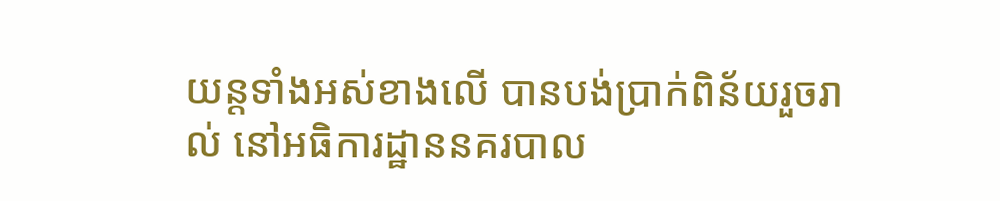យន្តទាំងអស់ខាងលើ បានបង់ប្រាក់ពិន័យរួចរាល់ នៅអធិការដ្ឋាននគរបាល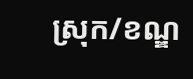ស្រុក/ខណ្ឌ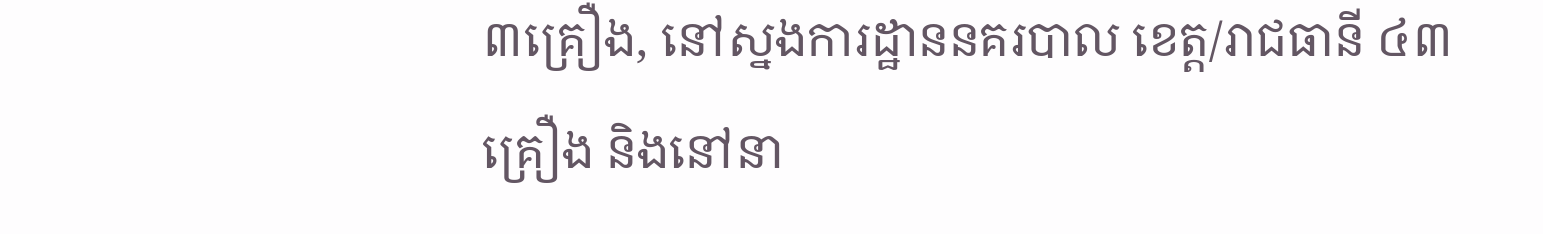៣គ្រឿង, នៅស្នងការដ្ឋាននគរបាល ខេត្ត/រាជធានី ៤៣គ្រឿង និងនៅនា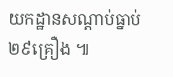យកដ្ឋានសណ្តាប់ធ្នាប់ ២៩គ្រឿង ៕